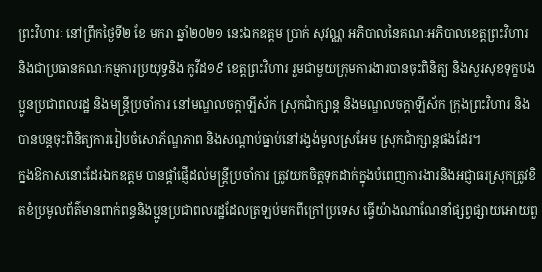ព្រះវិហារៈ នៅព្រឹកថ្ងៃទី២ ខែ មករា ឆ្នាំ២០២១ នេះឯកឧត្តម ប្រាក់ សុវណ្ណ អភិបាលនៃគណៈអភិបាលខេត្តព្រះវិហារ និងជាប្រធានគណៈកម្មការប្រយុទ្ធនិង កូវីដ១៩ ខេត្តព្រះវិហារ រួមជាមួយក្រុមការងារបានចុះពិនិត្យ និងសួរសុខទុក្ខបងប្អូនប្រជាពលរដ្ឋ និងមន្រ្តីប្រចាំការ នៅមណ្ឌលចក្តាឡីស័ក ស្រុកជាំក្សាន្ត និងមណ្ឌលចក្តាឡីស័ក ក្រុងព្រះវិហារ និងបានបន្តចុះពិនិត្យការរៀបចំសោភ័ណ្ឌភាព និងសណ្តាប់ធ្នាប់នៅរង្វង់មូលស្រអែម ស្រុកជាំក្សាន្តផងដែរ។
ក្នងឱកាសនោះដែរឯកឧត្តម បានផ្តាំផ្ញើដល់មន្ត្រីប្រចាំការ ត្រូវយកចិត្តទុកដាក់ក្នុងបំពេញការងារនិងអជ្ញាធរស្រុកត្រូវខិតខំប្រមូលព័ត៌មានពាក់ពន្ធនិងប្អូនប្រជាពលរដ្ឋដែលត្រឡប់មកពីក្រៅប្រទេស ធ្វើយ៉ាងណាណែនាំផ្សព្វផ្សាយអោយពួ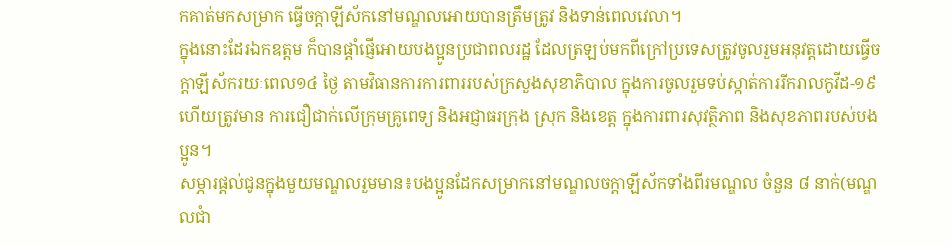កគាត់មកសម្រាក ធ្វើចក្តាឡីស័កនៅមណ្ឌលអោយបានត្រឹមត្រូវ និងទាន់ពេលវេលា។
ក្នុងនោះដែរឯកឧត្តម ក៏បានផ្តាំផ្ញើអោយបងប្អូនប្រជាពលរដ្ឋ ដែលត្រឡប់មកពីក្រៅប្រទេសត្រូវចូលរួមអនុវត្តដោយធ្វើចក្តាឡីស័ករយៈពេល១៤ ថ្ងៃ តាមវិធានការការពាររបស់ក្រសួងសុខាភិបាល ក្នុងការចូលរួមទប់ស្កាត់ការរីករាលកូវីដ-១៩ ហើយត្រូវមាន ការជឿជាក់លើក្រុមគ្រូពេទ្យ និងអជ្ញាធរក្រុង ស្រុក និងខេត្ត ក្នុងការពារសុវត្ថិភាព និងសុខភាពរបស់បងប្អូន។
សម្ភារផ្តល់ជូនក្នុងមួយមណ្ឌលរួមមាន៖បងប្អូនដែកសម្រាកនៅមណ្ឌលចក្តាឡីស័កទាំងពីរមណ្ឌល ចំនួន ៨ នាក់(មណ្ឌលជាំ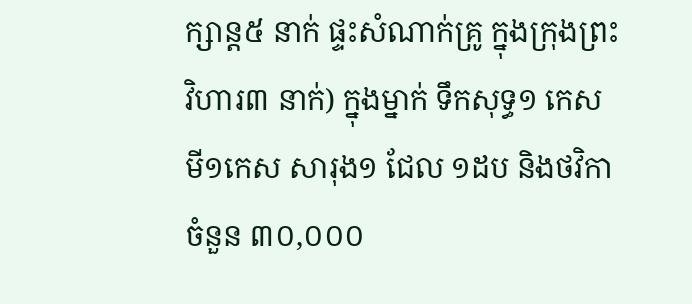ក្សាន្ត៥ នាក់ ផ្ទះសំណាក់គ្រូ ក្នុងក្រុងព្រះវិហារ៣ នាក់) ក្នុងម្នាក់ ទឹកសុទ្ធ១ កេស មី១កេស សារុង១ ជែល ១ដប និងថវិកាចំនួន ៣០,០០០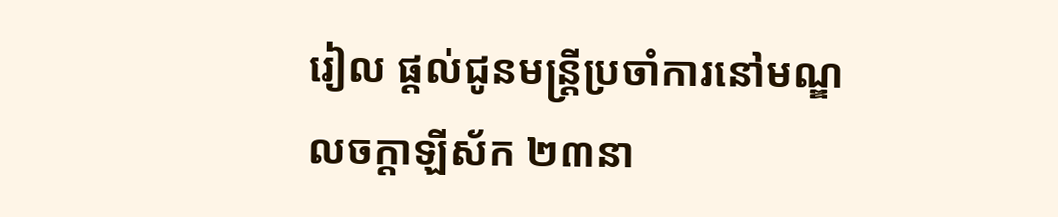រៀល ផ្តល់ជូនមន្រ្តីប្រចាំការនៅមណ្ឌលចក្តាឡីស័ក ២៣នា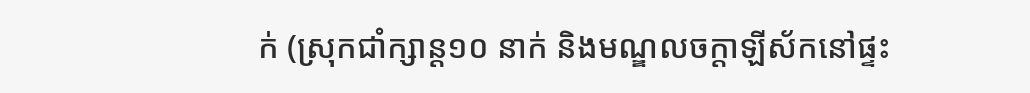ក់ (ស្រុកជាំក្សាន្ត១០ នាក់ និងមណ្ឌលចក្តាឡីស័កនៅផ្ទះ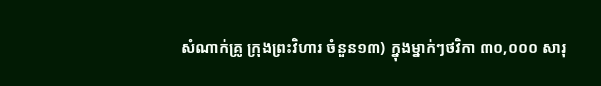សំណាក់គ្រូ ក្រុងព្រះវិហារ ចំនួន១៣) ក្នុងម្នាក់ៗថវិកា ៣០,០០០ សារុ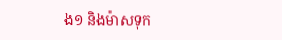ង១ និងម៉ាសទុក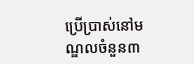ប្រើប្រាស់នៅមណ្ឌលចំនួន៣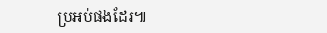ប្រអប់ផងដែរ៕